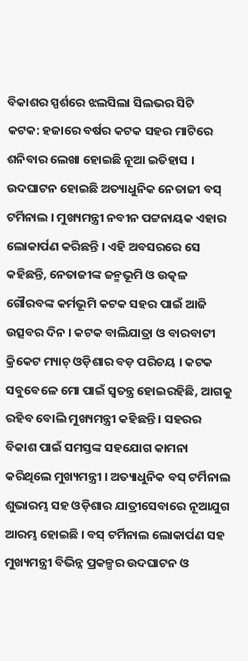ବିକାଶର ସ୍ପର୍ଶରେ ଝଲସିଲା ସିଲଭର ସିଟି
କଟକ: ହଜାରେ ବର୍ଷର କଟକ ସହର ମାଟିରେ ଶନିବାର ଲେଖା ହୋଇଛି ନୂଆ ଇତିହାସ । ଉଦଘାଟନ ହୋଇଛି ଅତ୍ୟାଧୁନିକ ନେତାଜୀ ବସ୍ ଟର୍ମିନାଲ । ମୁଖ୍ୟମନ୍ତ୍ରୀ ନବୀନ ପଟ୍ଟନାୟକ ଏହାର ଲୋକାର୍ପଣ କରିଛନ୍ତି । ଏହି ଅବସରରେ ସେ କହିଛନ୍ତି, ନେତାଜୀଙ୍କ ଜନ୍ମଭୂମି ଓ ଉତ୍କଳ ଗୌରବଙ୍କ କର୍ମଭୂମି କଟକ ସହର ପାଇଁ ଆଜି ଉତ୍ସବର ଦିନ । କଟକ ବାଲିଯାତ୍ରା ଓ ବାରବାଟୀ କ୍ରିକେଟ ମ୍ୟାଚ୍ ଓଡ଼ିଶାର ବଡ଼ ପରିଚୟ । କଟକ ସବୁବେଳେ ମୋ ପାଇଁ ସ୍ୱତନ୍ତ୍ର ହୋଇରହିଛି, ଆଗକୁ ରହିବ ବୋଲି ମୁଖ୍ୟମନ୍ତ୍ରୀ କହିଛନ୍ତି । ସହରର ବିକାଶ ପାଇଁ ସମସ୍ତଙ୍କ ସହଯୋଗ କାମନା କରିଥିଲେ ମୁଖ୍ୟମନ୍ତ୍ରୀ । ଅତ୍ୟାଧୁନିକ ବସ୍ ଟର୍ମିନାଲ ଶୁଭାରମ୍ଭ ସହ ଓଡ଼ିଶାର ଯାତ୍ରୀସେବାରେ ନୂଆଯୁଗ ଆରମ୍ଭ ହୋଇଛି । ବସ୍ ଟର୍ମିନାଲ ଲୋକାର୍ପଣ ସହ ମୁଖ୍ୟମନ୍ତ୍ରୀ ବିଭିନ୍ନ ପ୍ରକଳ୍ପର ଉଦଘାଟନ ଓ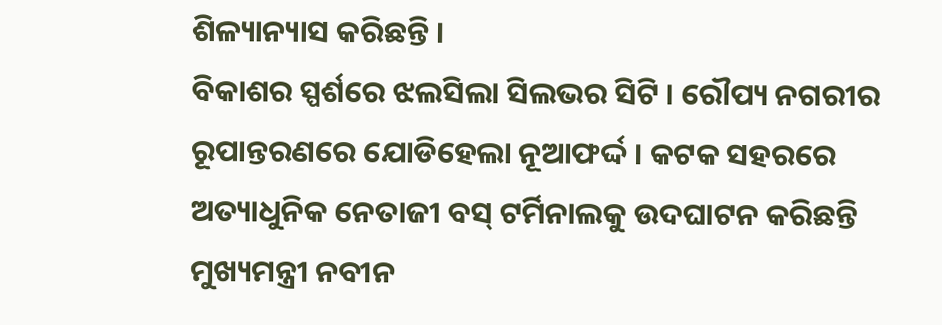ଶିଳ୍ୟାନ୍ୟାସ କରିଛନ୍ତି ।
ବିକାଶର ସ୍ପର୍ଶରେ ଝଲସିଲା ସିଲଭର ସିଟି । ରୌପ୍ୟ ନଗରୀର ରୂପାନ୍ତରଣରେ ଯୋଡିହେଲା ନୂଆଫର୍ଦ୍ଦ । କଟକ ସହରରେ ଅତ୍ୟାଧୁନିକ ନେତାଜୀ ବସ୍ ଟର୍ମିନାଲକୁ ଉଦଘାଟନ କରିଛନ୍ତି ମୁଖ୍ୟମନ୍ତ୍ରୀ ନବୀନ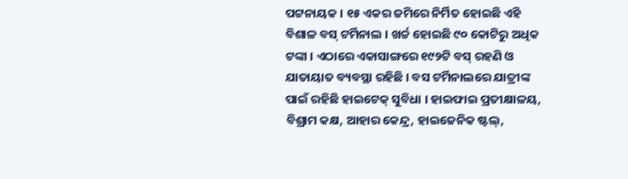ପଟ୍ଟନାୟକ । ୧୫ ଏକର ଜମିରେ ନିର୍ମିତ ହୋଇଛି ଏହି ବିଶାଳ ବସ୍ ଟର୍ମିନାଲ । ଖର୍ଚ୍ଚ ହୋଇଛି ୯୦ କୋଟିରୁ ଅଧିକ ଟଙ୍କା । ଏଠାରେ ଏକାସାଙ୍ଗରେ ୧୯୨ଟି ବସ୍ ରହଣି ଓ ଯାତାୟାତ ବ୍ୟବସ୍ଥା ରହିଛି । ବସ ଟର୍ମିନାଲରେ ଯାତ୍ରୀଙ୍କ ପାଇଁ ରହିଛି ହାଇଟେକ୍ ସୁବିଧା । ହାଇଫାଇ ପ୍ରତୀକ୍ଷାଳୟ, ବିଶ୍ରାମ କକ୍ଷ, ଆହାର କେନ୍ଦ୍ର, ହାଇଜେନିକ ଷ୍ଟଲ୍,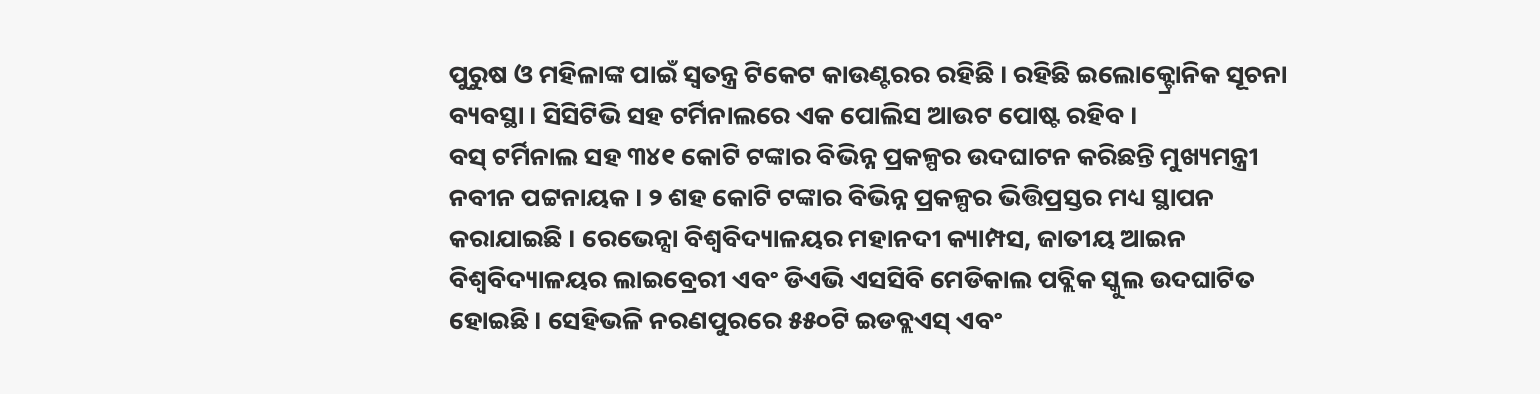ପୁରୁଷ ଓ ମହିଳାଙ୍କ ପାଇଁ ସ୍ବତନ୍ତ୍ର ଟିକେଟ କାଉଣ୍ଟରର ରହିଛି । ରହିଛି ଇଲୋକ୍ଟ୍ରୋନିକ ସୂଚନା ବ୍ୟବସ୍ଥା । ସିସିଟିଭି ସହ ଟର୍ମିନାଲରେ ଏକ ପୋଲିସ ଆଉଟ ପୋଷ୍ଟ ରହିବ ।
ବସ୍ ଟର୍ମିନାଲ ସହ ୩୪୧ କୋଟି ଟଙ୍କାର ବିଭିନ୍ନ ପ୍ରକଳ୍ପର ଉଦଘାଟନ କରିଛନ୍ତି ମୁଖ୍ୟମନ୍ତ୍ରୀ ନବୀନ ପଟ୍ଟନାୟକ । ୨ ଶହ କୋଟି ଟଙ୍କାର ବିଭିନ୍ନ ପ୍ରକଳ୍ପର ଭିତ୍ତିପ୍ରସ୍ତର ମଧ୍ୟ ସ୍ଥାପନ କରାଯାଇଛି । ରେଭେନ୍ସା ବିଶ୍ବବିଦ୍ୟାଳୟର ମହାନଦୀ କ୍ୟାମ୍ପସ, ଜାତୀୟ ଆଇନ ବିଶ୍ବବିଦ୍ୟାଳୟର ଲାଇବ୍ରେରୀ ଏବଂ ଡିଏଭି ଏସସିବି ମେଡିକାଲ ପବ୍ଲିକ ସ୍କୁଲ ଉଦଘାଟିତ ହୋଇଛି । ସେହିଭଳି ନରଣପୁରରେ ୫୫୦ଟି ଇଡବ୍ଲଏସ୍ ଏବଂ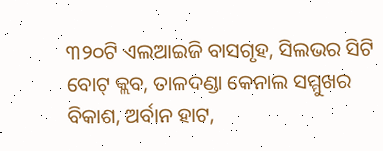୩୨୦ଟି ଏଲଆଇଜି ବାସଗୃହ, ସିଲଭର ସିଟି ବୋଟ୍ କ୍ଲବ, ତାଳଦଣ୍ଡା କେନାଲ ସମ୍ମୁଖର ବିକାଶ, ଅର୍ବାନ ହାଟ,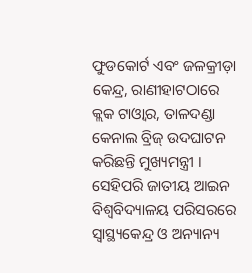ଫୁଡକୋର୍ଟ ଏବଂ ଜଳକ୍ରୀଡ଼ା କେନ୍ଦ୍ର, ରାଣୀହାଟଠାରେ କ୍ଲକ ଟାଓ୍ବାର, ତାଳଦଣ୍ଡା କେନାଲ ବ୍ରିଜ୍ ଉଦଘାଟନ କରିଛନ୍ତି ମୁଖ୍ୟମନ୍ତ୍ରୀ । ସେହିପରି ଜାତୀୟ ଆଇନ ବିଶ୍ବବିଦ୍ୟାଳୟ ପରିସରରେ ସ୍ବାସ୍ଥ୍ୟକେନ୍ଦ୍ର ଓ ଅନ୍ୟାନ୍ୟ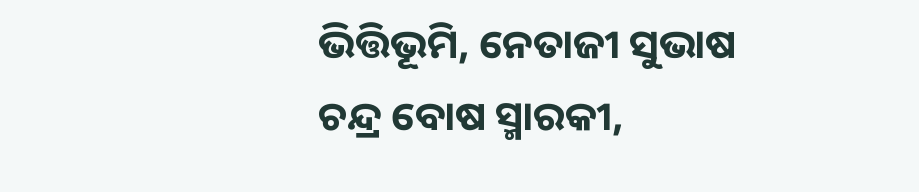ଭିତ୍ତିଭୂମି, ନେତାଜୀ ସୁଭାଷ ଚନ୍ଦ୍ର ବୋଷ ସ୍ମାରକୀ,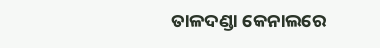ତାଳଦଣ୍ଡା କେନାଲରେ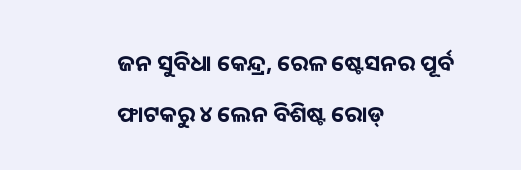ଜନ ସୁବିଧା କେନ୍ଦ୍ର, ରେଳ ଷ୍ଟେସନର ପୂର୍ବ ଫାଟକରୁ ୪ ଲେନ ବିଶିଷ୍ଟ ରୋଡ୍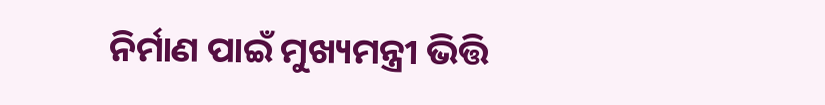ନିର୍ମାଣ ପାଇଁ ମୁଖ୍ୟମନ୍ତ୍ରୀ ଭିତ୍ତି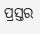ପ୍ରସ୍ତର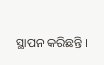ସ୍ଥାପନ କରିଛନ୍ତି ।